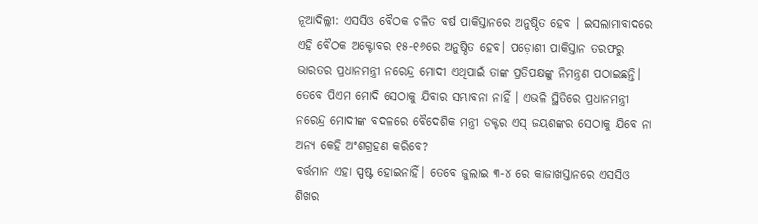ନୂଆଦିଲ୍ଲୀ: ଏସସିଓ ବୈଠକ ଚଳିତ ବର୍ଷ ପାକିସ୍ତାନରେ ଅନୁଷ୍ଠିତ ହେବ । ଇସଲାମାବାଦରେ ଏହି ବୈଠକ ଅକ୍ଟୋବର ୧୫-୧୬ରେ ଅନୁଷ୍ଠିତ ହେବ। ପଡ଼ୋଶୀ ପାକିସ୍ତାନ ତରଫରୁ ଭାରତର ପ୍ରଧାନମନ୍ତ୍ରୀ ନରେନ୍ଦ୍ର ମୋଦୀ ଏଥିପାଇଁ ତାଙ୍କ ପ୍ରତିପକ୍ଷଙ୍କୁ ନିମନ୍ତ୍ରଣ ପଠାଇଛନ୍ତି। ତେବେ ପିଏମ ମୋଦି ସେଠାକୁ ଯିବାର ସମ୍ଭାବନା ନାହିଁ । ଏଭଳି ସ୍ଥିତିରେ ପ୍ରଧାନମନ୍ତ୍ରୀ ନରେନ୍ଦ୍ର ମୋଦୀଙ୍କ ବଦଳରେ ବୈଦେଶିକ ମନ୍ତ୍ରୀ ଡକ୍ଟର ଏସ୍ ଜୟଶଙ୍କର ସେଠାକୁ ଯିବେ ନା ଅନ୍ୟ କେହି ଅଂଶଗ୍ରହଣ କରିବେ?
ବର୍ତ୍ତମାନ ଏହା ସ୍ପଷ୍ଟ ହୋଇନାହିଁ। ତେବେ ଜୁଲାଇ ୩-୪ ରେ କାଜାଖସ୍ତାନରେ ଏସସିଓ ଶିଖର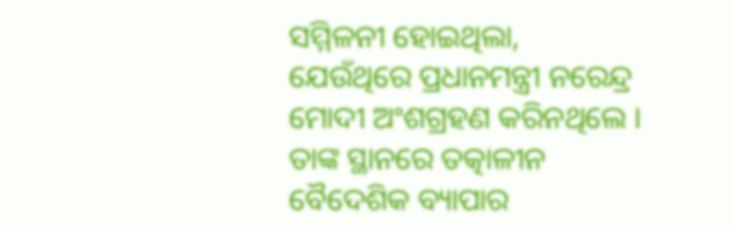ସମ୍ମିଳନୀ ହୋଇଥିଲା, ଯେଉଁଥିରେ ପ୍ରଧାନମନ୍ତ୍ରୀ ନରେନ୍ଦ୍ର ମୋଦୀ ଅଂଶଗ୍ରହଣ କରିନଥିଲେ । ତାଙ୍କ ସ୍ଥାନରେ ତତ୍କାଳୀନ ବୈଦେଶିକ ବ୍ୟାପାର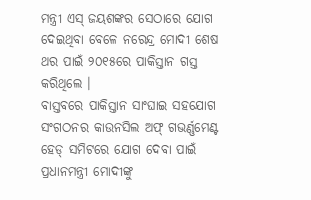ମନ୍ତ୍ରୀ ଏସ୍ ଜୟଶଙ୍କର ସେଠାରେ ଯୋଗ ଦେଇଥିବା ବେଳେ ନରେନ୍ଦ୍ର ମୋଦୀ ଶେଷ ଥର ପାଇଁ ୨୦୧୫ରେ ପାକିସ୍ତାନ ଗସ୍ତ କରିଥିଲେ ।
ବାସ୍ତବରେ ପାକିସ୍ତାନ ସାଂଘାଇ ସହଯୋଗ ସଂଗଠନର କାଉନସିଲ ଅଫ୍ ଗଭର୍ଣ୍ଣମେଣ୍ଟ ହେଡ୍ ସମିଟରେ ଯୋଗ ଦେବା ପାଇଁ ପ୍ରଧାନମନ୍ତ୍ରୀ ମୋଦୀଙ୍କୁ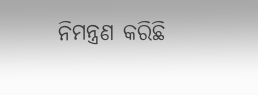ନିମନ୍ତ୍ରଣ କରିଛି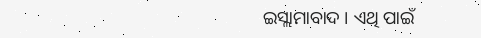ଇସ୍ଲାମାବାଦ । ଏଥି ପାଇଁ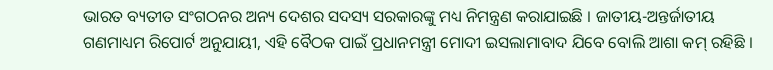ଭାରତ ବ୍ୟତୀତ ସଂଗଠନର ଅନ୍ୟ ଦେଶର ସଦସ୍ୟ ସରକାରଙ୍କୁ ମଧ୍ୟ ନିମନ୍ତ୍ରଣ କରାଯାଇଛି । ଜାତୀୟ-ଅନ୍ତର୍ଜାତୀୟ ଗଣମାଧ୍ୟମ ରିପୋର୍ଟ ଅନୁଯାୟୀ, ଏହି ବୈଠକ ପାଇଁ ପ୍ରଧାନମନ୍ତ୍ରୀ ମୋଦୀ ଇସଲାମାବାଦ ଯିବେ ବୋଲି ଆଶା କମ୍ ରହିଛି ।